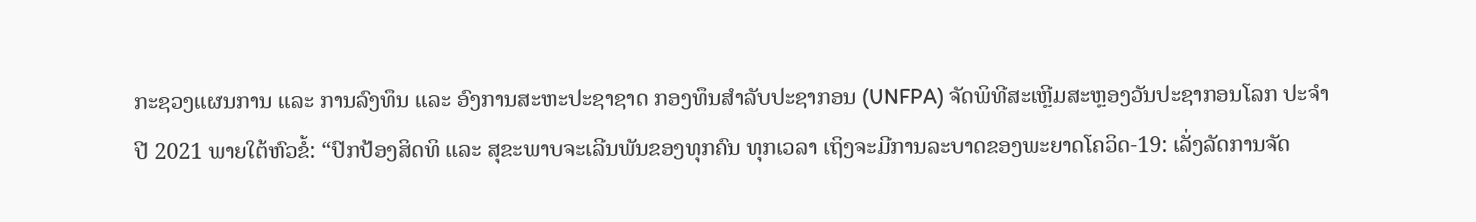ກະຊວງແຜນການ ແລະ ການລົງທຶນ ແລະ ອົງການສະຫະປະຊາຊາດ ກອງທຶນສໍາລັບປະຊາກອນ (UNFPA) ຈັດພິທີສະເຫຼີມສະຫຼອງວັນປະຊາກອນໂລກ ປະຈໍາປີ 2021 ພາຍໃຕ້ຫົວຂໍ້: “ປົກປ້ອງສິດທິ ແລະ ສຸຂະພາບຈະເລີນພັນຂອງທຸກຄົນ ທຸກເວລາ ເຖິງຈະມີການລະບາດຂອງພະຍາດໂຄວິດ-19: ເລັ່ງລັດການຈັດ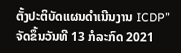ຕັ້ງປະຕິບັດແຜນດໍາເນີນງານ ICDP” ຈັດຂຶ້ນວັນທີ 13 ກໍລະກົດ 2021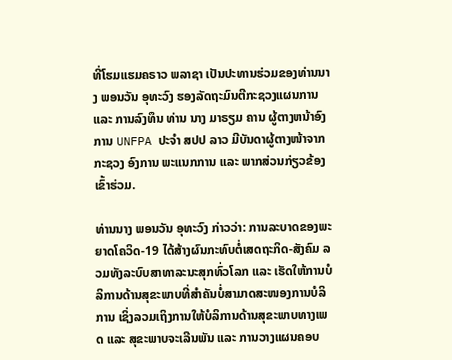ທີ່ໂຮມແຮມຄຣາວ ພລາຊາ ເປັນປະທານຮ່ວມຂອງທ່ານນາງ ພອນວັນ ອຸທະວົງ ຮອງລັດຖະມົນຕີກະຊວງແຜນການ ແລະ ການລົງທຶນ ທ່ານ ນາງ ມາຣຽມ ຄານ ຜູ້ຕາງຫນ້າອົງການ UNFPA ປະຈໍາ ສປປ ລາວ ມີບັນດາຜູ້ຕາງໜ້າຈາກກະຊວງ ອົງການ ພະແນກການ ແລະ ພາກສ່ວນກ່ຽວຂ້ອງເຂົ້າຮ່ວມ.

ທ່ານນາງ ພອນວັນ ອຸທະວົງ ກ່າວວ່າ: ການລະບາດຂອງພະຍາດໂຄວິດ-19 ໄດ້ສ້າງຜົນກະທົບຕໍ່ເສດຖະກິດ-ສັງຄົມ ລວມທັງລະບົບສາທາລະນະສຸກທົ່ວໂລກ ແລະ ເຮັດໃຫ້ການບໍລິການດ້ານສຸຂະພາບທີ່ສໍາຄັນບໍ່ສາມາດສະໜອງການບໍລິການ ເຊິ່ງລວມເຖິງການໃຫ້ບໍລິການດ້ານສຸຂະພາບທາງເພດ ແລະ ສຸຂະພາບຈະເລີນພັນ ແລະ ການວາງແຜນຄອບ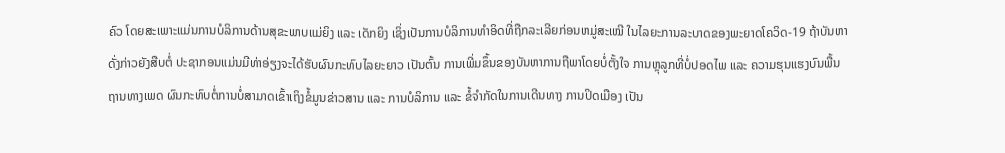ຄົວ ໂດຍສະເພາະແມ່ນການບໍລິການດ້ານສຸຂະພາບແມ່ຍິງ ແລະ ເດັກຍິງ ເຊິ່ງເປັນການບໍລິການທໍາອິດທີ່ຖືກລະເລີຍກ່ອນຫມູ່ສະເໝີ ໃນໄລຍະການລະບາດຂອງພະຍາດໂຄວິດ-19 ຖ້າບັນຫາດັ່ງກ່າວຍັງສືບຕໍ່ ປະຊາກອນແມ່ນມີທ່າອ່ຽງຈະໄດ້ຮັບຜົນກະທົບໄລຍະຍາວ ເປັນຕົ້ນ ການເພີ່ມຂຶ້ນຂອງບັນຫາການຖືພາໂດຍບໍ່ຕັ້ງໃຈ ການຫຼຸລູກທີ່ບໍ່ປອດໄພ ແລະ ຄວາມຮຸນແຮງບົນພື້ນຖານທາງເພດ ຜົນກະທົບຕໍ່ການບໍ່ສາມາດເຂົ້າເຖິງຂໍ້ມູນຂ່າວສານ ແລະ ການບໍລິການ ແລະ ຂໍ້ຈໍາກັດໃນການເດີນທາງ ການປິດເມືອງ ເປັນ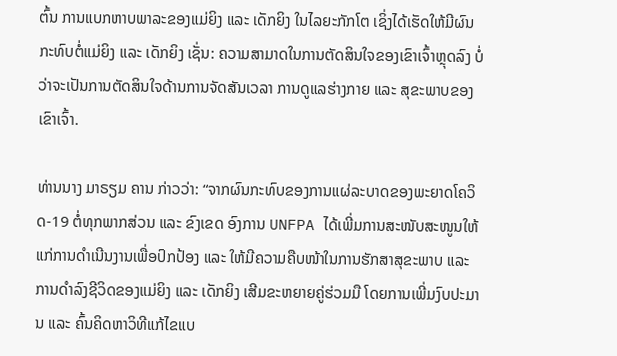ຕົ້ນ ການແບກຫາບພາລະຂອງແມ່ຍິງ ແລະ ເດັກຍິງ ໃນໄລຍະກັກໂຕ ເຊິ່ງໄດ້ເຮັດໃຫ້ມີຜົນກະທົບຕໍ່ແມ່ຍິງ ແລະ ເດັກຍິງ ເຊັ່ນ: ຄວາມສາມາດໃນການຕັດສິນໃຈຂອງເຂົາເຈົ້າຫຼຸດລົງ ບໍ່ວ່າຈະເປັນການຕັດສິນໃຈດ້ານການຈັດສັນເວລາ ການດູແລຮ່າງກາຍ ແລະ ສຸຂະພາບຂອງເຂົາເຈົ້າ.

ທ່ານນາງ ມາຣຽມ ຄານ ກ່າວວ່າ: “ຈາກຜົນກະທົບຂອງການແຜ່ລະບາດຂອງພະຍາດໂຄວິດ-19 ຕໍ່ທຸກພາກສ່ວນ ແລະ ຂົງເຂດ ອົງການ UNFPA ໄດ້ເພີ່ມການສະໜັບສະໜູນໃຫ້ແກ່ການດໍາເນີນງານເພື່ອປົກປ້ອງ ແລະ ໃຫ້ມີຄວາມຄືບໜ້າໃນການຮັກສາສຸຂະພາບ ແລະ ການດໍາລົງຊີວິດຂອງແມ່ຍິງ ແລະ ເດັກຍິງ ເສີມຂະຫຍາຍຄູ່ຮ່ວມມື ໂດຍການເພີ່ມງົບປະມານ ແລະ ຄົ້ນຄິດຫາວິທີແກ້ໄຂແບ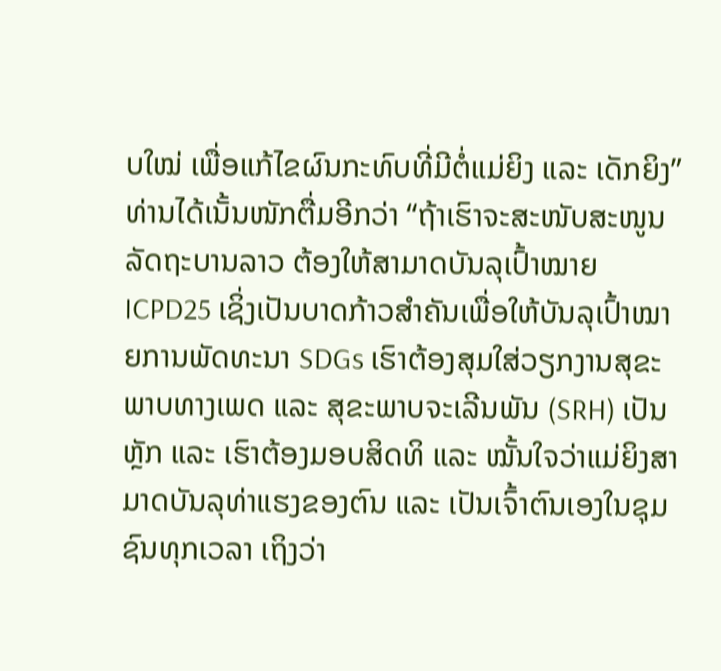ບໃໝ່ ເພື່ອແກ້ໄຂຜົນກະທົບທີ່ມີຕໍ່ແມ່ຍິງ ແລະ ເດັກຍິງ” ທ່ານໄດ້ເນັ້ນໜັກຕື່ມອີກວ່າ “ຖ້າເຮົາຈະສະໜັບສະໜູນລັດຖະບານລາວ ຕ້ອງໃຫ້ສາມາດບັນລຸເປົ້າໝາຍ ICPD25 ເຊິ່ງເປັນບາດກ້າວສໍາຄັນເພື່ອໃຫ້ບັນລຸເປົ້າໝາຍການພັດທະນາ SDGs ເຮົາຕ້ອງສຸມໃສ່ວຽກງານສຸຂະພາບທາງເພດ ແລະ ສຸຂະພາບຈະເລີນພັນ (SRH) ເປັນຫຼັກ ແລະ ເຮົາຕ້ອງມອບສິດທິ ແລະ ໝັ້ນໃຈວ່າແມ່ຍິງສາມາດບັນລຸທ່າແຮງຂອງຕົນ ແລະ ເປັນເຈົ້າຕົນເອງໃນຊຸມຊົນທຸກເວລາ ເຖິງວ່າ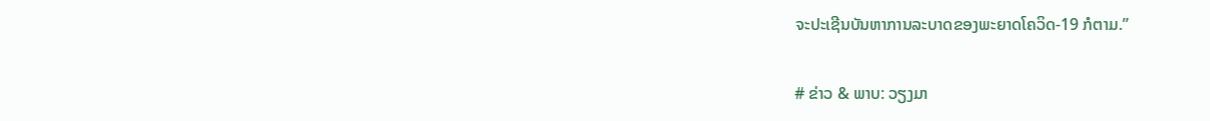ຈະປະເຊີນບັນຫາການລະບາດຂອງພະຍາດໂຄວິດ-19 ກໍຕາມ.”

# ຂ່າວ & ພາບ: ວຽງມາ